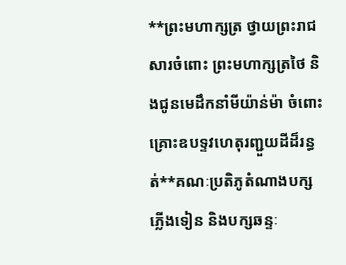**ព្រះមហាក្សត្រ ថ្វាយព្រះរាជសារចំពោះ ព្រះមហាក្សត្រថៃ និងជូនមេដឹកនាំមីយ៉ាន់ម៉ា ចំពោះគ្រោះឧបទ្ទវហេតុរញ្ជួយដីដ៏រន្ធត់**គណៈប្រតិភូតំណាងបក្សភ្លើងទៀន និងបក្សឆន្ទៈ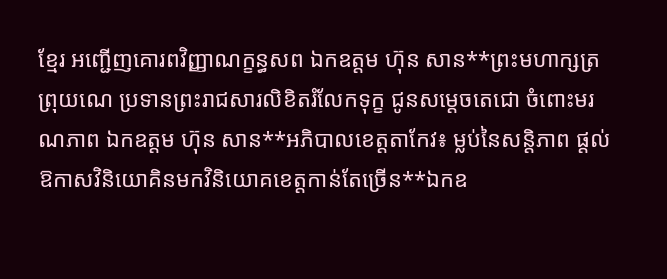ខ្មែរ អញ្ជើញគោរពវិញ្ញាណក្ខន្ធសព ឯកឧត្តម ហ៊ុន សាន**ព្រះមហាក្សត្រព្រុយណេ ប្រទានព្រះរាជសារលិខិតរំលែកទុក្ខ ជូនសម្តេចតេជោ ចំពោះមរណភាព ឯកឧត្តម ហ៊ុន សាន**អភិបាលខេត្តតាកែវ៖ ម្លប់នៃសន្តិភាព ផ្តល់ឱកាសវិនិយោគិនមកវិនិយោគខេត្តកាន់តែច្រើន**ឯកឧ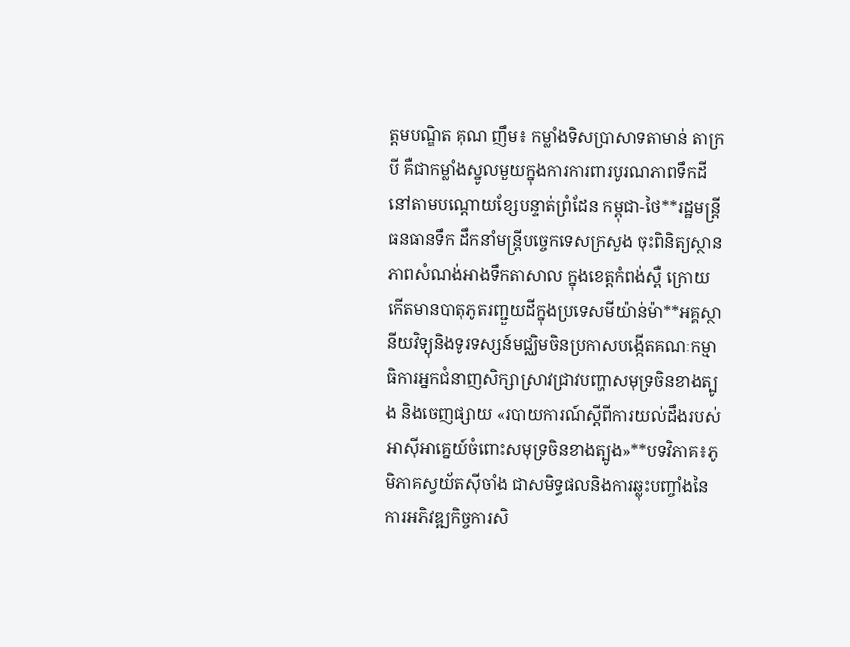ត្តមបណ្ឌិត គុណ ញឹម៖ កម្លាំងទិសប្រាសាទតាមាន់ តាក្របី គឺជាកម្លាំងស្នូលមួយក្នុងការការពារបូរណភាពទឹកដីនៅតាមបណ្តោយខ្សែបន្ទាត់ព្រំដែន កម្ពុជា-ថៃ**រដ្ឋមន្ត្រីធនធានទឹក ដឹកនាំមន្ត្រីបច្ចេកទេសក្រសួង ចុះពិនិត្យស្ថានភាពសំណង់អាងទឹកតាសាល ក្នុងខេត្តកំពង់ស្ពឺ ក្រោយកើតមានបាតុភូតរញ្ជួយដីក្នុងប្រទេសមីយ៉ាន់ម៉ា**អគ្គស្ថានីយវិទ្យុនិងទូរទស្សន៍មជ្ឈិមចិនប្រកាសបង្កើតគណៈកម្មាធិការអ្នកជំនាញសិក្សាស្រាវជ្រាវបញ្ហាសមុទ្រចិនខាងត្បូង និងចេញផ្សាយ «របាយការណ៍ស្តីពីការយល់ដឹងរបស់អាស៊ីអាគ្នេយ៍ចំពោះសមុទ្រចិនខាងត្បូង»**បទវិភាគ៖ភូមិភាគស្វយ័តស៊ីចាំង ជាសមិទ្ធផលនិងការឆ្លុះបញ្ចាំងនៃការអភិវឌ្ឍកិច្ចការសិ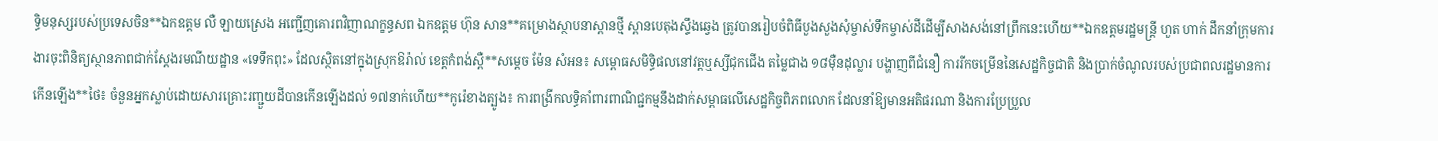ទ្ធិមនុស្សរបស់ប្រទេសចិន**ឯកឧត្តម លឺ ឡាយស្រេង អញ្ជើញគោរពវិញាណក្ខន្ធសព ឯកឧត្តម ហ៊ុន សាន**គម្រោងស្ថាបនាស្ពានថ្មី ស្ពានបេតុងស្ទឹងឆ្វេង ត្រូវបានរៀបចំពិធីបួងសួងសុំម្ចាស់ទឹកម្ចាស់ដីដើម្បីសាងសង់នៅព្រឹកនេះហើយ**ឯកឧត្តមរដ្ឋមន្រ្តី ហួត ហាក់ ដឹកនាំក្រុមការងារចុះពិនិត្យស្ថានភាពជាក់ស្តែងរមណីយដ្ឋាន «ទេទឹកពុះ» ដែលស្ថិតនៅក្នុងស្រុកឱរ៉ាល់ ខេត្តកំពង់ស្ពឺ**សម្តេច ម៉ែន សំអន៖ សម្ពោធសមិទ្ធិផលនៅវត្តឬស្សីជុកជើង តម្លៃជាង ១៨ម៉ឺនដុល្លារ បង្ហាញពីជំនឿ ការរីកចម្រើននៃសេដ្ឋកិច្ចជាតិ និងប្រាក់ចំណូលរបស់ប្រជាពលរដ្ឋមានការកើនឡើង**ថៃ៖ ចំនួនអ្នកស្លាប់ដោយសារគ្រោះរញ្ជួយដីបានកើនឡើងដល់ ១៧នាក់ហើយ**កូរ៉េខាងត្បូង៖ ការពង្រីកលទ្ធិគាំពារពាណិជ្ជកម្មនឹងដាក់សម្ពាធលើសេដ្ឋកិច្ចពិភពលោក ដែលនាំឱ្យមានអតិផរណា និងការប្រែប្រួល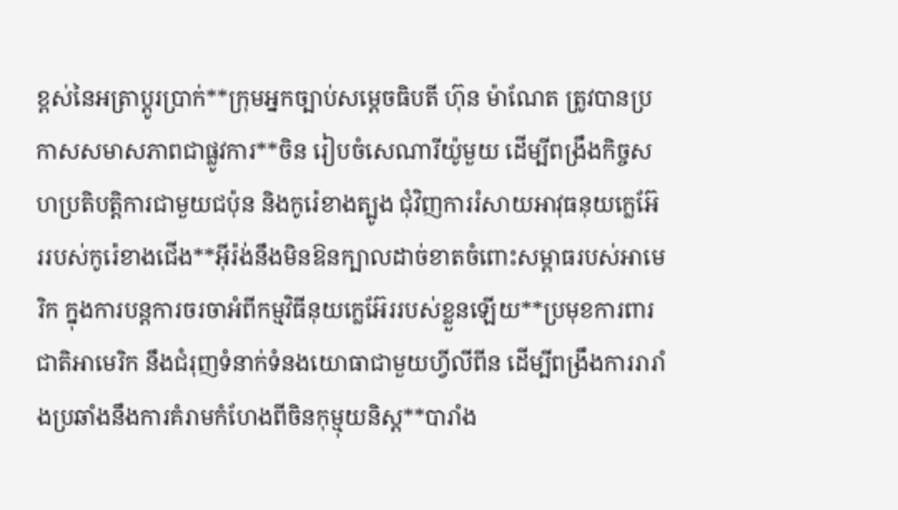ខ្ពស់នៃអត្រាប្តូរប្រាក់**ក្រុមអ្នកច្បាប់សម្តេចធិបតី ហ៊ុន ម៉ាណែត ត្រូវបានប្រកាសសមាសភាពជាផ្លូវការ**ចិន រៀបចំសេណារីយ៉ូមួយ ដើម្បីពង្រឹងកិច្ចសហប្រតិបត្តិការជាមួយជប៉ុន និងកូរ៉េខាងត្បូង ជុំវិញការរំសាយអាវុធនុយក្លេអ៊ែររបស់កូរ៉េខាងជើង**អ៊ីរ៉ង់នឹងមិនឱនក្បាលដាច់ខាតចំពោះសម្ពាធរបស់អាមេរិក ក្នុងការបន្តការចរចាអំពីកម្មវិធីនុយក្លេអ៊ែររបស់ខ្លួនឡើយ**ប្រមុខការពារជាតិអាមេរិក នឹងជំរុញទំនាក់ទំនងយោធាជាមួយហ្វីលីពីន ដើម្បីពង្រឹងការរារាំងប្រឆាំងនឹងការគំរាមកំហែងពីចិនកុម្មុយនិស្ត**បារាំង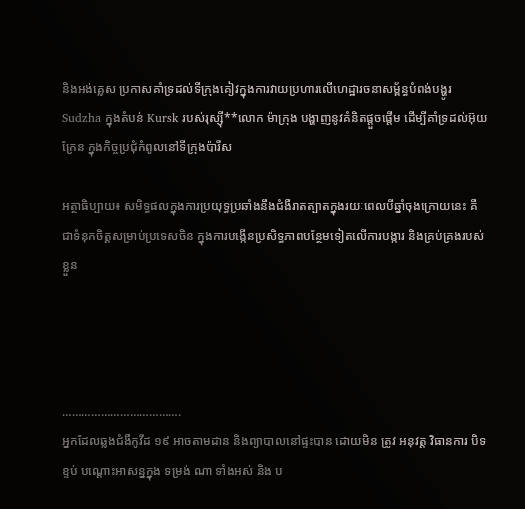និងអង់គ្លេស ប្រកាសគាំទ្រដល់ទីក្រុងគៀវក្នុងការវាយប្រហារលើហេដ្ឋារចនាសម្ព័ន្ធបំពង់បង្ហូរ Sudzha ក្នុងតំបន់ Kursk របស់រុស្ស៊ី**លោក ម៉ាក្រុង បង្ហាញនូវគំនិតផ្តួចផ្តើម ដើម្បីគាំទ្រដល់អ៊ុយក្រែន ក្នុងកិច្ចប្រជុំកំពូលនៅទីក្រុងប៉ារីស

អត្ថាធិប្បាយ៖ សមិទ្ធផលក្នុងការប្រយុទ្ធប្រឆាំងនឹងជំងឺរាតត្បាតក្នុងរយៈពេលបីឆ្នាំចុងក្រោយនេះ គឺជាទំនុកចិត្តសម្រាប់ប្រទេសចិន ក្នុងការបង្កើនប្រសិទ្ធភាពបន្ថែមទៀតលើការបង្ការ និងគ្រប់គ្រងរបស់ខ្លួន




……………………………….
អ្នកដែលឆ្លងជំងឺកូវីដ ១៩ អាចតាមដាន និងព្យាបាលនៅផ្ទះបាន ដោយមិន ត្រូវ អនុវត្ត វិធានការ បិទខ្ទប់ បណ្តោះអាសន្នក្នុង ទម្រង់ ណា ទាំងអស់ និង ប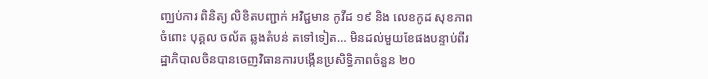ញ្ឈប់ការ ពិនិត្យ លិខិតបញ្ជាក់ អវិជ្ជមាន កូវីដ ១៩ និង លេខកូដ សុខភាព ចំពោះ បុគ្គល ចល័ត ឆ្លងតំបន់ តទៅទៀត… មិនដល់មួយខែផងបន្ទាប់ពីរដ្ឋាភិបាលចិនបានចេញវិធានការបង្កើនប្រសិទ្ធិភាពចំនួន ២០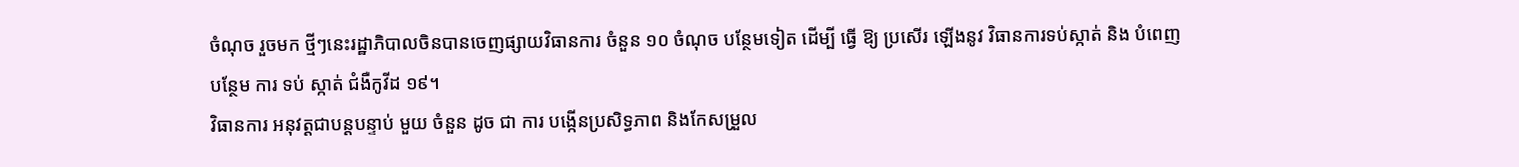ចំណុច រួចមក ថ្មីៗនេះរដ្ឋាភិបាលចិនបានចេញផ្សាយវិធានការ ចំនួន ១០ ចំណុច បន្ថែមទៀត ដើម្បី ធ្វើ ឱ្យ ប្រសើរ ឡើងនូវ វិធានការទប់ស្កាត់ និង បំពេញ បន្ថែម ការ ទប់ ស្កាត់ ជំងឺកូវីដ ១៩។
វិធានការ អនុវត្តជាបន្តបន្ទាប់ មួយ ចំនួន ដូច ជា ការ បង្កើនប្រសិទ្ធភាព និងកែសម្រួល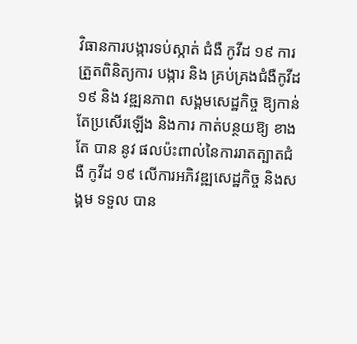វិធានការបង្ការទប់ស្កាត់ ជំងឺ កូវីដ ១៩ ការ ត្រួតពិនិត្យការ បង្ការ និង គ្រប់គ្រងជំងឺកូវីដ ១៩ និង វឌ្ឍនភាព សង្គមសេដ្ឋកិច្ច ឱ្យកាន់តែប្រសើរឡើង និងការ កាត់បន្ថយឱ្យ ខាង តែ បាន នូវ ផលប៉ះពាល់នៃការរាតត្បាតជំងឺ កូវីដ ១៩ លើការអភិវឌ្ឍសេដ្ឋកិច្ច និងសង្គម ទទួល បាន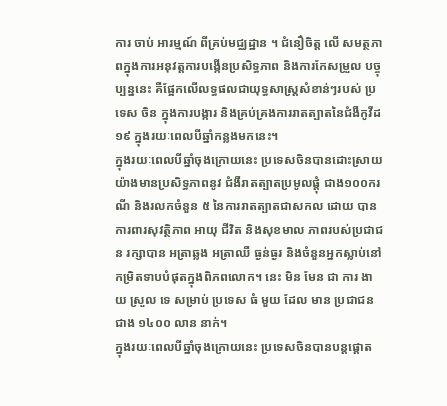ការ ចាប់ អារម្មណ៍ ពីគ្រប់មជ្ឈដ្ឋាន ។ ជំនឿចិត្ត លើ សមត្ថភាពក្នុងការអនុវត្តការបង្កើនប្រសិទ្ធភាព និងការកែសម្រួល បច្ចុប្បន្ននេះ គឺផ្អែកលើលទ្ធផលជាយុទ្ធសាស្ត្រសំខាន់ៗរបស់ ប្រទេស ចិន ក្នុងការបង្ការ និងគ្រប់គ្រងការរាតត្បាតនៃជំងឺកូវីដ ១៩ ក្នុងរយៈពេលបីឆ្នាំកន្លងមកនេះ។
ក្នុងរយៈពេលបីឆ្នាំចុងក្រោយនេះ ប្រទេសចិនបានដោះស្រាយយ៉ាងមានប្រសិទ្ធភាពនូវ ជំងឺរាតត្បាតប្រមូលផ្ដុំ ជាង១០០ករណី និងរលកចំនួន ៥ នៃការរាតត្បាតជាសកល ដោយ បាន ការពារសុវត្ថិភាព អាយុ ជីវិត និងសុខមាល ភាពរបស់ប្រជាជន រក្សាបាន អត្រាឆ្លង អត្រាឈឺ ធ្ងន់ធ្ងរ និងចំនួនអ្នកស្លាប់នៅកម្រិតទាបបំផុតក្នុងពិភពលោក។ នេះ មិន មែន ជា ការ ងាយ ស្រួល ទេ សម្រាប់ ប្រទេស ធំ មួយ ដែល មាន ប្រជាជន ជាង ១៤០០ លាន នាក់។
ក្នុងរយៈពេលបីឆ្នាំចុងក្រោយនេះ ប្រទេសចិនបានបន្តផ្តោត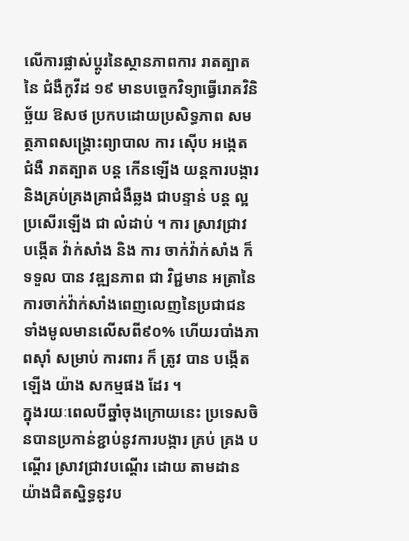លើការផ្លាស់ប្តូរនៃស្ថានភាពការ រាតត្បាត នៃ ជំងឺកូវីដ ១៩ មានបច្ចេកវិទ្យាធ្វើរោគវិនិច្ឆ័យ ឱសថ ប្រកបដោយប្រសិទ្ធភាព សមត្ថភាពសង្គ្រោះព្យាបាល ការ ស៊ើប អង្កេត ជំងឺ រាតត្បាត បន្ត កើនឡើង យន្តការបង្ការ និងគ្រប់គ្រងគ្រាជំងឺឆ្លង ជាបន្ទាន់ បន្ត ល្អ ប្រសើរឡើង ជា លំដាប់ ។ ការ ស្រាវជ្រាវ បង្កើត វ៉ាក់សាំង និង ការ ចាក់វ៉ាក់សាំង ក៏ ទទួល បាន វឌ្ឍនភាព ជា វិជ្ជមាន អត្រានៃការចាក់វ៉ាក់សាំងពេញលេញនៃប្រជាជនទាំងមូលមានលើសពី៩០% ហើយរបាំងភាពស៊ាំ សម្រាប់ ការពារ ក៏ ត្រូវ បាន បង្កើត ឡើង យ៉ាង សកម្មផង ដែរ ។
ក្នុងរយៈពេលបីឆ្នាំចុងក្រោយនេះ ប្រទេសចិនបានប្រកាន់ខ្ជាប់នូវការបង្ការ គ្រប់ គ្រង បណ្ដើរ ស្រាវជ្រាវបណ្ដើរ ដោយ តាមដានយ៉ាងជិតស្និទ្ធនូវប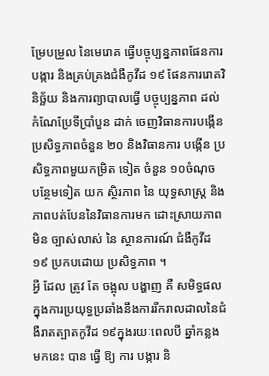ម្រែបម្រួល នៃមេរោគ ធ្វើបច្ចុប្បន្នភាពផែនការបង្ការ និងគ្រប់គ្រងជំងឺកូវីដ ១៩ ផែនការរោគវិនិច្ឆ័យ និងការព្យាបាលធ្វើ បច្ចុប្បន្នភាព ដល់កំណែប្រែទីប្រាំបួន ដាក់ ចេញវិធានការបង្កើនប្រសិទ្ធភាពចំនួន ២០ និងវិធានការ បង្កើន ប្រសិទ្ធភាពមួយកម្រិត ទៀត ចំនួន ១០ចំណុច បន្ថែមទៀត យក ស្ថិរភាព នៃ យុទ្ធសាស្ត្រ និង ភាពបត់បែននៃវិធានការមក ដោះស្រាយភាព មិន ច្បាស់លាស់ នៃ ស្ថានការណ៍ ជំងឺកូវីដ១៩ ប្រកបដោយ ប្រសិទ្ធភាព ។
អ្វី ដែល ត្រូវ តែ ចង្អុល បង្ហាញ គឺ សមិទ្ធផលក្នុងការប្រយុទ្ធប្រឆាំងនឹងការរីករាលដាលនៃជំងឺរាតត្បាតកូវីដ ១៩ក្នុងរយៈពេលបី ឆ្នាំកន្លងមកនេះ បាន ធ្វើ ឱ្យ ការ បង្ការ និ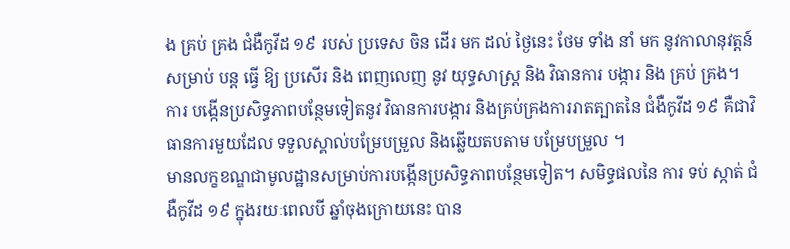ង គ្រប់ គ្រង ជំងឺកូវីដ ១៩ របស់ ប្រទេស ចិន ដើរ មក ដល់ ថ្ងៃនេះ ថែម ទាំង នាំ មក នូវកាលានុវត្តន៍ សម្រាប់ បន្ត ធ្វើ ឱ្យ ប្រសើរ និង ពេញលេញ នូវ យុទ្ធសាស្ត្រ និង វិធានការ បង្ការ និង គ្រប់ គ្រង។ ការ បង្កើនប្រសិទ្ធភាពបន្ថែមទៀតនូវ វិធានការបង្ការ និងគ្រប់គ្រងការរាតត្បាតនៃ ជំងឺកូវីដ ១៩ គឺជាវិធានការមួយដែល ទទួលស្គាល់បម្រែបម្រួល និងឆ្លើយតបតាម បម្រែបម្រួល ។
មានលក្ខខណ្ឌជាមូលដ្ឋានសម្រាប់ការបង្កើនប្រសិទ្ធភាពបន្ថែមទៀត។ សមិទ្ធផលនៃ ការ ទប់ ស្កាត់ ជំងឺកូវីដ ១៩ ក្នុងរយៈពេលបី ឆ្នាំចុងក្រោយនេះ បាន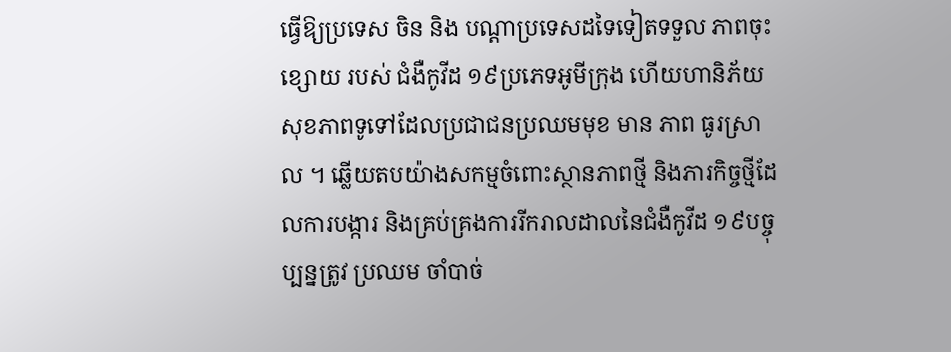ធ្វើឱ្យប្រទេស ចិន និង បណ្តាប្រទេសដទៃទៀតទទួល ភាពចុះខ្សោយ របស់ ជំងឺកូវីដ ១៩ប្រភេទអូមីក្រុង ហើយហានិភ័យសុខភាពទូទៅដែលប្រជាជនប្រឈមមុខ មាន ភាព ធូរស្រាល ។ ឆ្លើយតបយ៉ាងសកម្មចំពោះស្ថានភាពថ្មី និងភារកិច្ចថ្មីដែលការបង្ការ និងគ្រប់គ្រងការរីករាលដាលនៃជំងឺកូវីដ ១៩បច្ចុប្បន្នត្រូវ ប្រឈម ចាំបាច់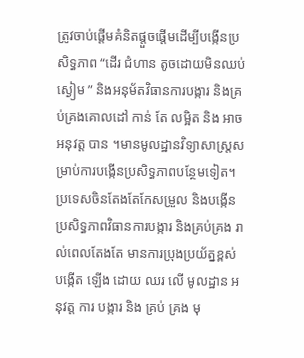ត្រូវចាប់ផ្តើមគំនិតផ្តួចផ្តើមដើម្បីបង្កើនប្រសិទ្ធភាព “ដើរ ជំហាន តូចដោយមិនឈប់ស្ងៀម ” និងអនុម័តវិធានការបង្ការ និងគ្រប់គ្រងគោលដៅ កាន់ តែ លម្អិត និង អាច អនុវត្ត បាន ។មានមូលដ្ឋានវិទ្យាសាស្រ្តសម្រាប់ការបង្កើនប្រសិទ្ធភាពបន្ថែមទៀត។ ប្រទេសចិនតែងតែកែសម្រួល និងបង្កើនប្រសិទ្ធភាពវិធានការបង្ការ និងគ្រប់គ្រង រាល់ពេលតែងតែ មានការប្រុងប្រយ័ត្នខ្ពស់ បង្កើត ឡើង ដោយ ឈរ លើ មូលដ្ឋាន អនុវត្ត ការ បង្ការ និង គ្រប់ គ្រង មុ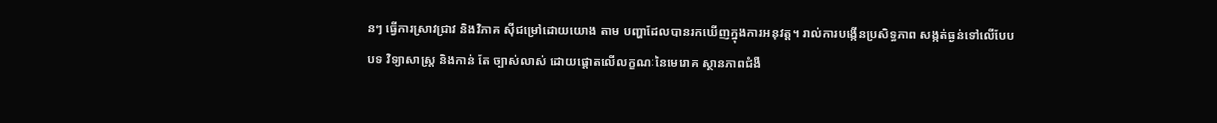នៗ ធ្វើការស្រាវជ្រាវ និងវិភាគ ស៊ីជម្រៅដោយយោង តាម បញ្ហាដែលបានរកឃើញក្នុងការអនុវត្ត។ រាល់ការបង្កើនប្រសិទ្ធភាព សង្កត់ធ្ងន់ទៅលើបែប បទ វិទ្យាសាស្ត្រ និងកាន់ តែ ច្បាស់លាស់ ដោយផ្តោតលើលក្ខណៈនៃមេរោគ ស្ថានភាពជំងឺ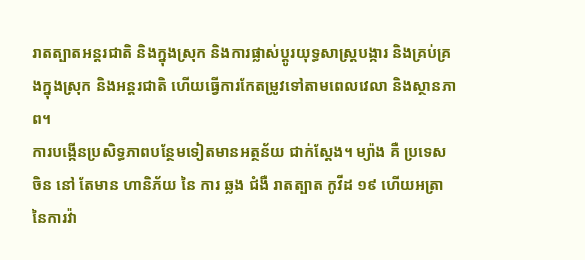រាតត្បាតអន្តរជាតិ និងក្នុងស្រុក និងការផ្លាស់ប្តូរយុទ្ធសាស្ត្របង្ការ និងគ្រប់គ្រងក្នុងស្រុក និងអន្តរជាតិ ហើយធ្វើការកែតម្រូវទៅតាមពេលវេលា និងស្ថានភាព។
ការបង្កើនប្រសិទ្ធភាពបន្ថែមទៀតមានអត្ថន័យ ជាក់ស្តែង។ ម្យ៉ាង គឺ ប្រទេស ចិន នៅ តែមាន ហានិភ័យ នៃ ការ ឆ្លង ជំងឺ រាតត្បាត កូវីដ ១៩ ហើយអត្រានៃការវ៉ា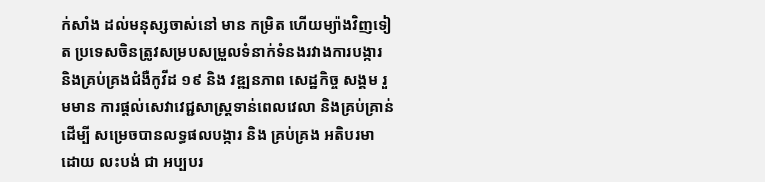ក់សាំង ដល់មនុស្សចាស់នៅ មាន កម្រិត ហើយម្យ៉ាងវិញទៀត ប្រទេសចិនត្រូវសម្របសម្រួលទំនាក់ទំនងរវាងការបង្ការ និងគ្រប់គ្រងជំងឺកូវីដ ១៩ និង វឌ្ឍនភាព សេដ្ឋកិច្ច សង្គម រួមមាន ការផ្តល់សេវាវេជ្ជសាស្រ្តទាន់ពេលវេលា និងគ្រប់គ្រាន់ ដើម្បី សម្រេចបានលទ្ធផលបង្ការ និង គ្រប់គ្រង អតិបរមា ដោយ លះបង់ ជា អប្បបរ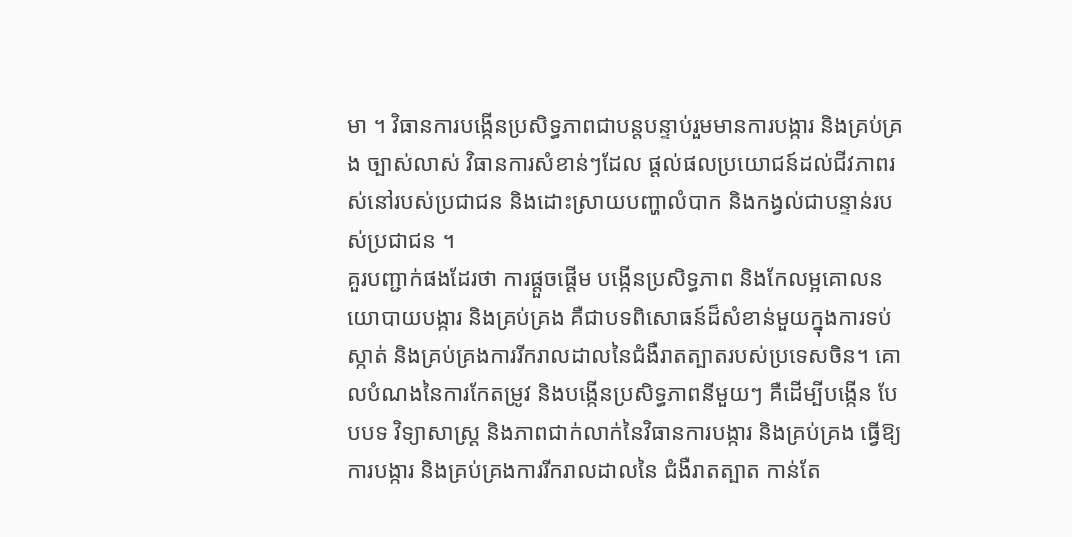មា ។ វិធានការបង្កើនប្រសិទ្ធភាពជាបន្តបន្ទាប់រួមមានការបង្ការ និងគ្រប់គ្រង ច្បាស់លាស់ វិធានការសំខាន់ៗដែល ផ្តល់ផលប្រយោជន៍ដល់ជីវភាពរស់នៅរបស់ប្រជាជន និងដោះស្រាយបញ្ហាលំបាក និងកង្វល់ជាបន្ទាន់របស់ប្រជាជន ។
គួរបញ្ជាក់ផងដែរថា ការផ្ដួចផ្ដើម បង្កើនប្រសិទ្ធភាព និងកែលម្អគោលនយោបាយបង្ការ និងគ្រប់គ្រង គឺជាបទពិសោធន៍ដ៏សំខាន់មួយក្នុងការទប់ស្កាត់ និងគ្រប់គ្រងការរីករាលដាលនៃជំងឺរាតត្បាតរបស់ប្រទេសចិន។ គោលបំណងនៃការកែតម្រូវ និងបង្កើនប្រសិទ្ធភាពនីមួយៗ គឺដើម្បីបង្កើន បែបបទ វិទ្យាសាស្ត្រ និងភាពជាក់លាក់នៃវិធានការបង្ការ និងគ្រប់គ្រង ធ្វើឱ្យការបង្ការ និងគ្រប់គ្រងការរីករាលដាលនៃ ជំងឺរាតត្បាត កាន់តែ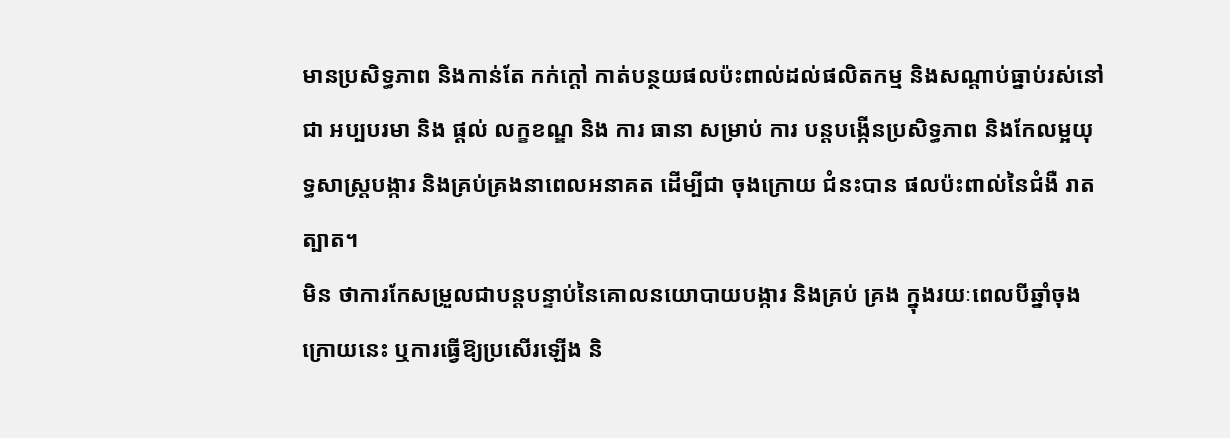មានប្រសិទ្ធភាព និងកាន់តែ កក់ក្តៅ កាត់បន្ថយផលប៉ះពាល់ដល់ផលិតកម្ម និងសណ្តាប់ធ្នាប់រស់នៅជា អប្បបរមា និង ផ្ដល់ លក្ខខណ្ឌ និង ការ ធានា សម្រាប់ ការ បន្តបង្កើនប្រសិទ្ធភាព និងកែលម្អយុទ្ធសាស្រ្តបង្ការ និងគ្រប់គ្រងនាពេលអនាគត ដើម្បីជា ចុងក្រោយ ជំនះបាន ផលប៉ះពាល់នៃជំងឺ រាតត្បាត។
មិន ថាការកែសម្រួលជាបន្តបន្ទាប់នៃគោលនយោបាយបង្ការ និងគ្រប់ គ្រង ក្នុងរយៈពេលបីឆ្នាំចុងក្រោយនេះ ឬការធ្វើឱ្យប្រសើរឡើង និ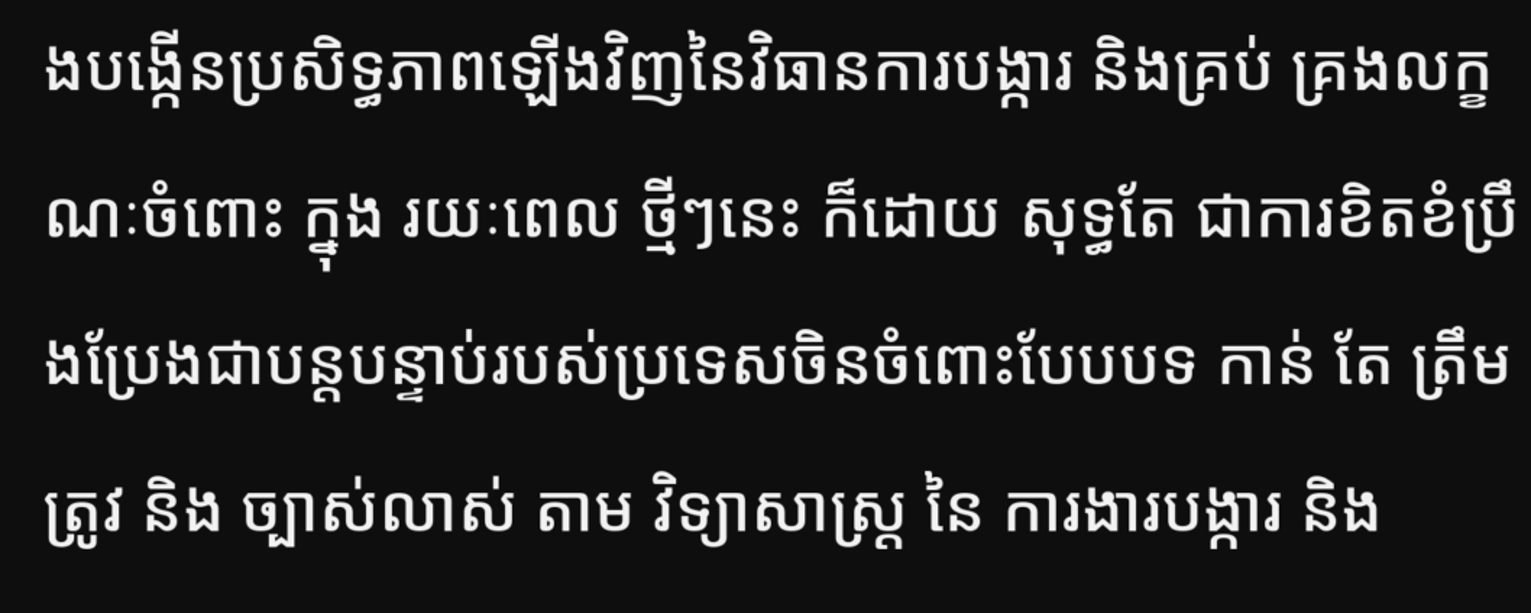ងបង្កើនប្រសិទ្ធភាពឡើងវិញនៃវិធានការបង្ការ និងគ្រប់ គ្រងលក្ខណៈចំពោះ ក្នុង រយៈពេល ថ្មីៗនេះ ក៏ដោយ សុទ្ធតែ ជាការខិតខំប្រឹងប្រែងជាបន្តបន្ទាប់របស់ប្រទេសចិនចំពោះបែបបទ កាន់ តែ ត្រឹមត្រូវ និង ច្បាស់លាស់ តាម វិទ្យាសាស្ត្រ នៃ ការងារបង្ការ និង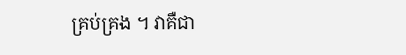គ្រប់គ្រង ។ វាគឺជា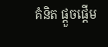គំនិត ផ្តួចផ្តើម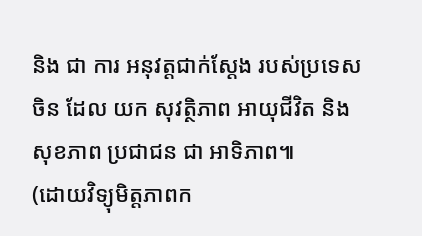និង ជា ការ អនុវត្តជាក់ស្ដែង របស់ប្រទេសចិន ដែល យក សុវត្ថិភាព អាយុជីវិត និងសុខភាព ប្រជាជន ជា អាទិភាព៕
(ដោយវិទ្យុមិត្តភាពក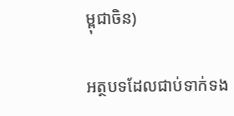ម្ពុជាចិន)

អត្ថបទដែលជាប់ទាក់ទង